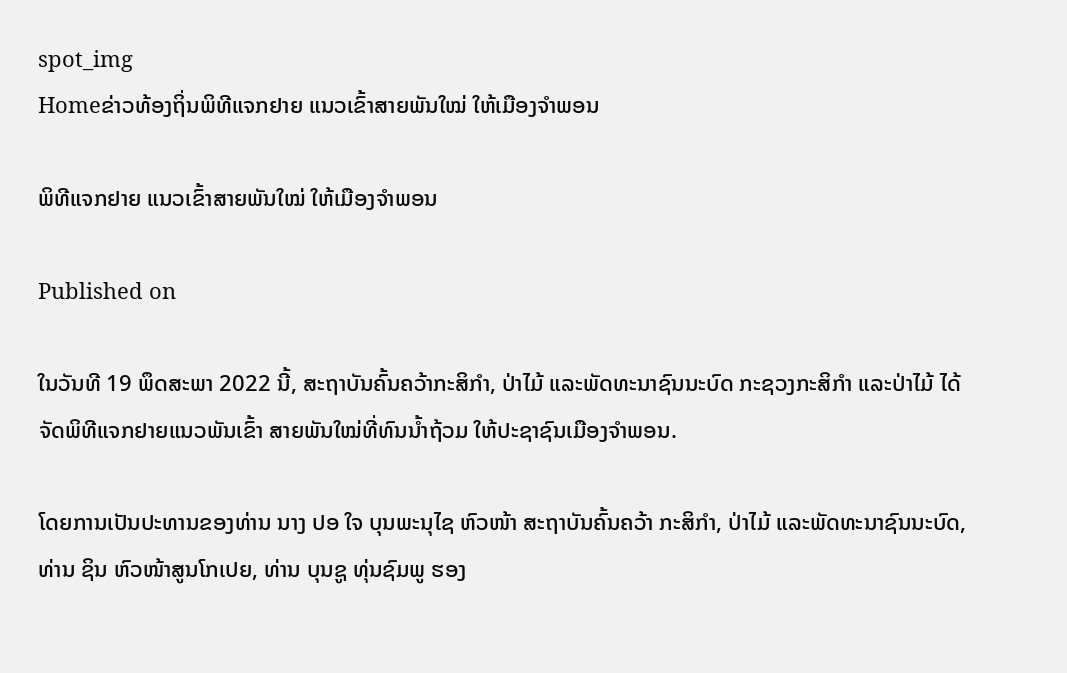spot_img
Homeຂ່າວທ້ອງຖິ່ນພິທີແຈກຢາຍ ແນວເຂົ້າສາຍພັນໃໝ່ ໃຫ້ເມືອງຈຳພອນ

ພິທີແຈກຢາຍ ແນວເຂົ້າສາຍພັນໃໝ່ ໃຫ້ເມືອງຈຳພອນ

Published on

ໃນວັນທີ 19 ພຶດສະພາ 2022 ນີ້, ສະຖາບັນຄົ້ນຄວ້າກະສິກໍາ, ປ່າໄມ້ ແລະພັດທະນາຊົນນະບົດ ກະຊວງກະສິກໍາ ແລະປ່າໄມ້ ໄດ້ ຈັດພິທີແຈກຢາຍແນວພັນເຂົ້າ ສາຍພັນໃໝ່ທີ່ທົນນໍ້າຖ້ວມ ໃຫ້ປະຊາຊົນເມືອງຈໍາພອນ.

ໂດຍການເປັນປະທານຂອງທ່ານ ນາງ ປອ ໃຈ ບຸນພະນຸໄຊ ຫົວໜ້າ ສະຖາບັນຄົ້ນຄວ້າ ກະສິກໍາ, ປ່າໄມ້ ແລະພັດທະນາຊົນນະບົດ, ທ່ານ ຊິນ ຫົວໜ້າສູນໂກເປຍ, ທ່ານ ບຸນຊູ ທຸ່ນຊົມພູ ຮອງ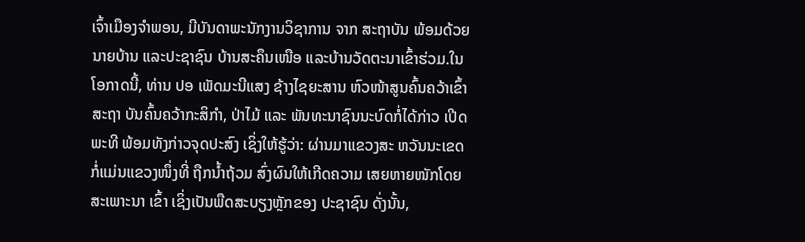ເຈົ້າເມືອງຈໍາພອນ, ມີບັນດາພະນັກງານວິຊາການ ຈາກ ສະຖາບັນ ພ້ອມດ້ວຍນາຍບ້ານ ແລະປະຊາຊົນ ບ້ານສະຄຶນເໜືອ ແລະບ້ານວັດຕະນາເຂົ້າຮ່ວມ.ໃນໂອກາດນີ້, ທ່ານ ປອ ເພັດມະນີແສງ ຊ້າງໄຊຍະສານ ຫົວໜ້າສູນຄົ້ນຄວ້າເຂົ້າສະຖາ ບັນຄົ້ນຄວ້າກະສິກໍາ, ປ່າໄມ້ ແລະ ພັນທະນາຊົນນະບົດກໍ່ໄດ້ກ່າວ ເປີດພະທີ ພ້ອມທັງກ່າວຈຸດປະສົງ ເຊິ່ງໃຫ້ຮູ້ວ່າ: ຜ່ານມາແຂວງສະ ຫວັນນະເຂດ ກໍ່ແມ່ນແຂວງໜຶ່ງທີ່ ຖືກນໍ້າຖ້ວມ ສົ່ງຜົນໃຫ້ເກີດຄວາມ ເສຍຫາຍໜັກໂດຍສະເພາະນາ ເຂົ້າ ເຊິ່ງເປັນພືດສະບຽງຫຼັກຂອງ ປະຊາຊົນ ດັ່ງນັ້ນ,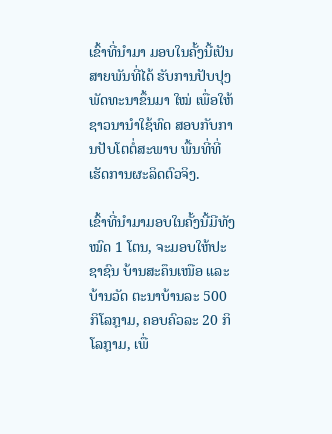ເຂົ້າທີ່ນໍາມາ ມອບໃນຄັ້ງນີ້ເປັນສາຍພັນທີ່ໄດ້ ຮັບການປັບປຸງພັດທະນາຂຶ້ນມາ ໃໝ່ ເພື່ອໃຫ້ຊາວນານໍາໃຊ້ທົດ ສອບກັບການປັບໂຕຕໍ່ສະພາບ ພື້ນທີ່ທີ່ເຮັດການຜະລິດຕົວຈິງ.

ເຂົ້າທີ່ນໍາມາມອບໃນຄັ້ງນີ້ມີທັງ ໝົດ 1 ໂຕນ, ຈະມອບໃຫ້ປະຊາຊົນ ບ້ານສະຄຶນເໜືອ ແລະບ້ານວັດ ຕະນາບ້ານລະ 500 ກິໂລກຼາມ, ຄອບຄົວລະ 20 ກິໂລກຼາມ, ເພື່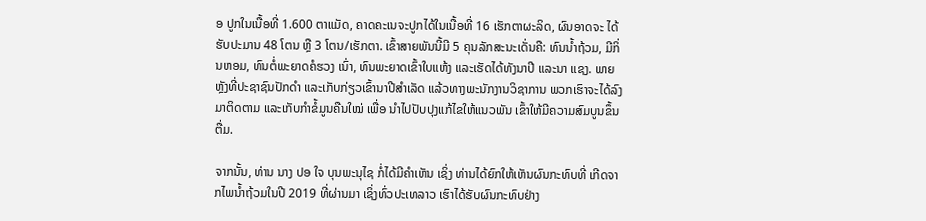ອ ປູກໃນເນື້ອທີ່ 1.600 ຕາແມັດ, ຄາດຄະເນຈະປູກໄດ້ໃນເນື້ອທີ່ 16 ເຮັກຕາຜະລິດ, ຜົນອາດຈະ ໄດ້ຮັບປະມານ 48 ໂຕນ ຫຼື 3 ໂຕນ/ເຮັກຕາ. ເຂົ້າສາຍພັນນີ້ມີ 5 ຄຸນລັກສະນະເດັ່ນຄື: ທົນນໍ້າຖ້ວມ, ມີກິ່ນຫອມ, ທົນຕໍ່ພະຍາດຄໍຮວງ ເນົ່າ, ທົນພະຍາດເຂົ້າໃບແຫ້ງ ແລະເຮັດໄດ້ທັງນາປີ ແລະນາ ແຊງ. ພາຍຫຼັງທີ່ປະຊາຊົນປັກດໍາ ແລະເກັບກ່ຽວເຂົ້ານາປີສໍາເລັດ ແລ້ວທາງພະນັກງານວິຊາການ ພວກເຮົາຈະໄດ້ລົງມາຕິດຕາມ ແລະເກັບກໍາຂໍ້ມູນຄືນໃໝ່ ເພື່ອ ນໍາໄປປັບປຸງແກ້ໄຂໃຫ້ແນວພັນ ເຂົ້າໃຫ້ມີຄວາມສົມບູນຂຶ້ນຕື່ມ.

ຈາກນັ້ນ, ທ່ານ ນາງ ປອ ໃຈ ບຸນພະນຸໄຊ ກໍ່ໄດ້ມີຄໍາເຫັນ ເຊິ່ງ ທ່ານໄດ້ຍົກໃຫ້ເຫັນຜົນກະທົບທີ່ ເກີດຈາກໄພນໍ້າຖ້ວມໃນປີ 2019 ທີ່ຜ່ານມາ ເຊິ່ງທົ່ວປະເທລາວ ເຮົາໄດ້ຮັບຜົນກະທົບຢ່າງ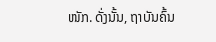ໜັກ. ດັ່ງນັ້ນ, ຖາບັນຄົ້ນ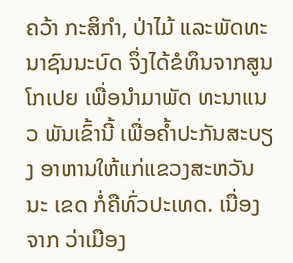ຄວ້າ ກະສິກໍາ, ປ່າໄມ້ ແລະພັດທະ ນາຊົນນະບົດ ຈຶ່ງໄດ້ຂໍທຶນຈາກສູນ ໂກເປຍ ເພື່ອນໍາມາພັດ ທະນາແນວ ພັນເຂົ້ານີ້ ເພື່ອຄໍ້າປະກັນສະບຽງ ອາຫານໃຫ້ແກ່ແຂວງສະຫວັນນະ ເຂດ ກໍ່ຄືທົ່ວປະເທດ. ເນື່ອງຈາກ ວ່າເມືອງ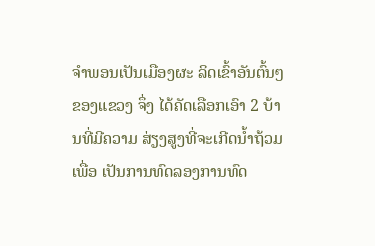ຈໍາພອນເປັນເມືອງຜະ ລິດເຂົ້າອັນຕົ້ນໆຂອງແຂວງ ຈຶ່ງ ໄດ້ຄັດເລືອກເອົາ 2 ບ້ານທີ່ມີຄວາມ ສ່ຽງສູງທີ່ຈະເກີດນໍ້າຖ້ວມ ເພື່ອ ເປັນການທົດລອງການທົດ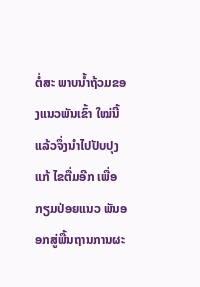ຕໍ່ສະ ພາບນໍ້າຖ້ວມຂອງແນວພັນເຂົ້າ ໃໝ່ນີ້ ແລ້ວຈຶ່ງນໍາໄປປັບປຸງແກ້ ໄຂຕື່ມອີກ ເພື່ອກຽມປ່ອຍແນວ ພັນອອກສູ່ພື້ນຖານການຜະ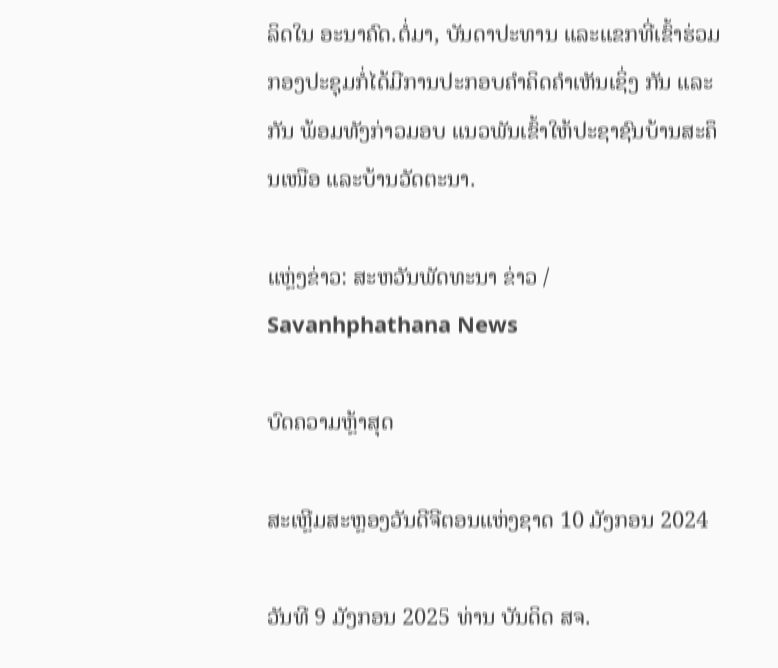ລິດໃນ ອະນາຄົດ.ຕໍ່ມາ, ບັນດາປະທານ ແລະແຂກທີ່ເຂົ້າຮ່ວມກອງປະຊຸມກໍ່ໄດ້ມີການປະກອບຄໍາຄິດຄໍາເຫັນເຊິ່ງ ກັນ ແລະກັນ ພ້ອມທັງກ່າວມອບ ແນວພັນເຂົ້າໃຫ້ປະຊາຊົນບ້ານສະຄຶນເໜືອ ແລະບ້ານວັດຕະນາ.

ແຫຼ່ງຂ່າວ: ສະຫວັນພັດທະນາ ຂ່າວ / Savanhphathana News

ບົດຄວາມຫຼ້າສຸດ

ສະເຫຼີມສະຫຼອງວັນດີຈີຕອນແຫ່ງຊາດ 10 ມັງກອນ 2024

ວັນທີ 9 ມັງກອນ 2025 ທ່ານ ບັນດິດ ສຈ.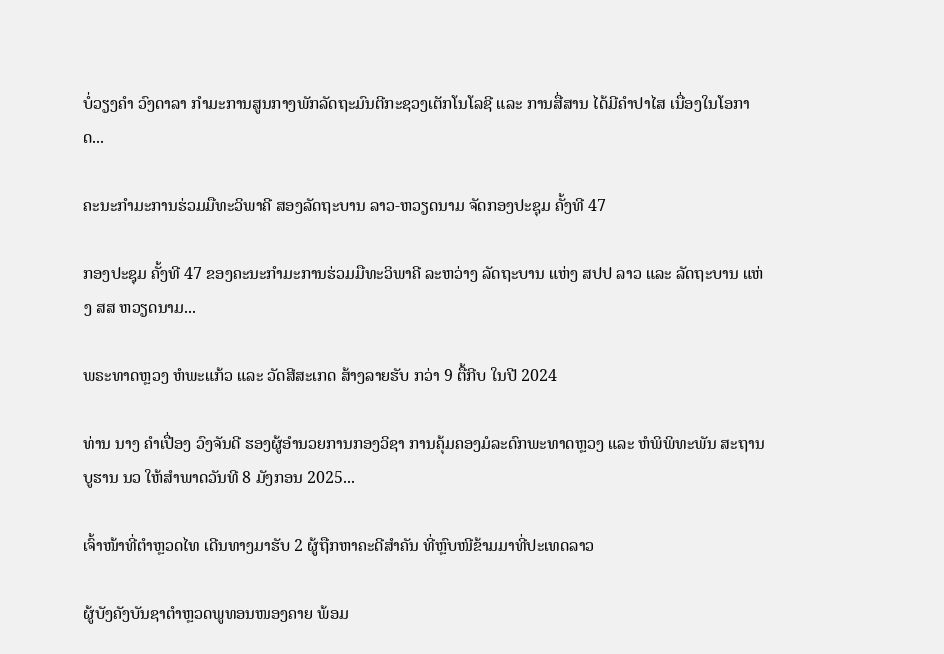ບໍ່ວຽງຄຳ ວົງດາລາ ກຳມະການສູນກາງພັກລັດຖະມົນຕີກະຊວງເຕັກໂນໂລຊີ ແລະ ການສື່ສານ ໄດ້ມີຄໍາປາໄສ ເນື່ອງໃນໂອກາດ...

ຄະນະກຳມະການຮ່ວມມືທະວິພາຄີ ສອງລັດຖະບານ ລາວ-ຫວຽດນາມ ຈັດກອງປະຊຸມ ຄັ້ງທີ 47

ກອງປະຊຸມ ຄັ້ງທີ 47 ຂອງຄະນະກຳມະການຮ່ວມມືທະວິພາຄີ ລະຫວ່າງ ລັດຖະບານ ແຫ່ງ ສປປ ລາວ ແລະ ລັດຖະບານ ແຫ່ງ ສສ ຫວຽດນາມ...

ພຣະທາດຫຼວງ ຫໍພະແກ້ວ ແລະ ວັດສີສະເກດ ສ້າງລາຍຮັບ ກວ່າ 9 ຕື້ກີບ ໃນປີ 2024

ທ່ານ ນາງ ຄໍາເປື່ອງ ວົງຈັນດີ ຮອງຜູ້ອໍານວຍການກອງວິຊາ ການຄຸ້ມຄອງມໍລະດົກພະທາດຫຼວງ ແລະ ຫໍພິພິທະພັນ ສະຖານບູຮານ ນວ ໃຫ້ສຳພາດວັນທີ 8 ມັງກອນ 2025...

ເຈົ້າໜ້າທີ່ຕຳຫຼວດໄທ ເດີນທາງມາຮັບ 2 ຜູ້ຖືກຫາຄະດີສຳຄັນ ທີ່ຫຼົບໜີຂ້າມມາທີ່ປະເທດລາວ

ຜູ້ບັງຄັງບັນຊາຕຳຫຼວດພູທອນໜອງຄາຍ ພ້ອມ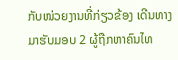ກັບໜ່ວຍງານທີ່ກ່ຽວຂ້ອງ ເດີນທາງມາຮັບມອບ 2 ຜູ້ຖືກຫາຄົນໄທ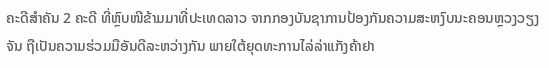ຄະດີສຳຄັນ 2 ຄະດີ ທີ່ຫຼົບໜີຂ້າມມາທີ່ປະເທດລາວ ຈາກກອງບັນຊາການປ້ອງກັນຄວາມສະຫງົບນະຄອນຫຼວງວຽງຈັນ ຖືເປັນຄວາມຮ່ວມມືອັນດີລະຫວ່າງກັນ ພາຍໃຕ້ຍຸດທະການໄລ່ລ່າແກັງຄ້າຢາ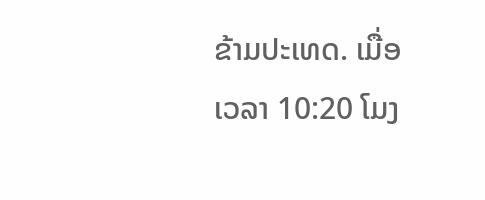ຂ້າມປະເທດ. ເມື່ອເວລາ 10:20 ໂມງ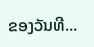ຂອງວັນທີ...